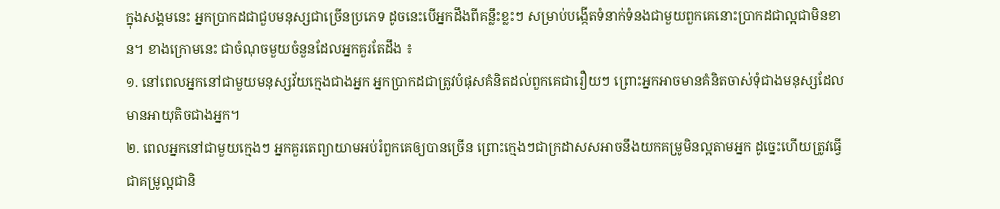ក្នុងសង្គមនេះ អ្នកប្រាកដជាជួបមនុស្សជាច្រើនប្រភេទ ដូចនេះបើអ្នកដឹងពីគន្លឹះខ្លះៗ សម្រាប់បង្កើតទំនាក់ទំនងជាមួយពួកគេនោះប្រាកដជាល្អជាមិនខាន។ ខាងក្រោមនេះ ជាចំណុចមួយចំនួនដែលអ្នកគួរតែដឹង ៖
១. នៅពេលអ្នកនៅជាមួយមនុស្សវ័យក្មេងជាងអ្នក អ្នកប្រាកដជាត្រូវបំផុសគំនិតដល់ពួកគេជារឿយៗ ព្រោះអ្នកអាចមានគំនិតចាស់ទុំជាងមនុស្សដែលមានអាយុតិចជាងអ្នក។
២. ពេលអ្នកនៅជាមួយក្មេងៗ អ្នកគួរតេព្យាយាមអប់រំពួកគេឲ្យបានច្រើន ព្រោះក្មេងៗជាក្រដាសសអាចនឹងយកគម្រូមិនល្អតាមអ្នក ដូច្នេះហើយត្រូវធ្វើជាគម្រូល្អជានិ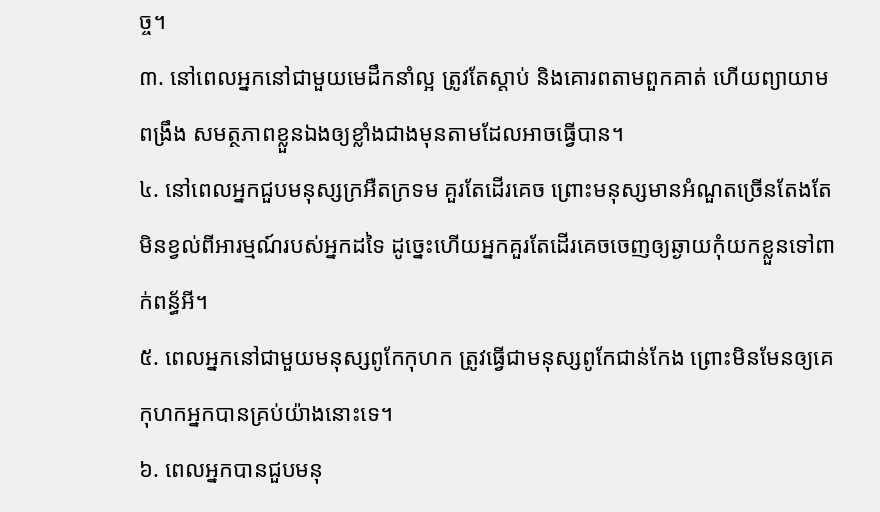ច្ច។
៣. នៅពេលអ្នកនៅជាមួយមេដឹកនាំល្អ ត្រូវតែស្តាប់ និងគោរពតាមពួកគាត់ ហើយព្យាយាមពង្រឹង សមត្ថភាពខ្លួនឯងឲ្យខ្លាំងជាងមុនតាមដែលអាចធ្វើបាន។
៤. នៅពេលអ្នកជួបមនុស្សក្រអឺតក្រទម គួរតែដើរគេច ព្រោះមនុស្សមានអំណួតច្រើនតែងតែមិនខ្វល់ពីអារម្មណ៍របស់អ្នកដទៃ ដូច្នេះហើយអ្នកគួរតែដើរគេចចេញឲ្យឆ្ងាយកុំយកខ្លួនទៅពាក់ពន្ធ័អី។
៥. ពេលអ្នកនៅជាមួយមនុស្សពូកែកុហក ត្រូវធ្វើជាមនុស្សពូកែជាន់កែង ព្រោះមិនមែនឲ្យគេកុហកអ្នកបានគ្រប់យ៉ាងនោះទេ។
៦. ពេលអ្នកបានជួបមនុ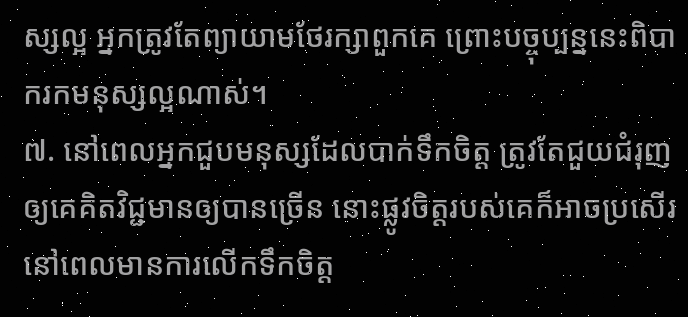ស្សល្អ អ្នកត្រូវតែព្យាយាមថែរក្សាពួកគេ ព្រោះបច្ចុប្បន្ននេះពិបាករកមនុស្សល្អណាស់។
៧. នៅពេលអ្នកជួបមនុស្សដែលបាក់ទឹកចិត្ត ត្រូវតែជួយជំរុញឲ្យគេគិតវិជ្ជមានឲ្យបានច្រើន នោះផ្លូវចិត្តរបស់គេក៏អាចប្រសើរនៅពេលមានការលើកទឹកចិត្ត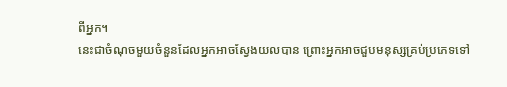ពីអ្នក។
នេះជាចំណុចមួយចំនួនដែលអ្នកអាចស្វែងយលបាន ព្រោះអ្នកអាចជួបមនុស្សគ្រប់ប្រភេទទៅ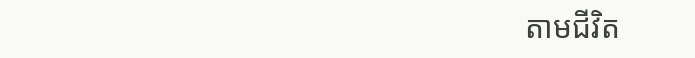តាមជីវិត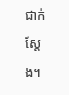ជាក់ស្តែង។